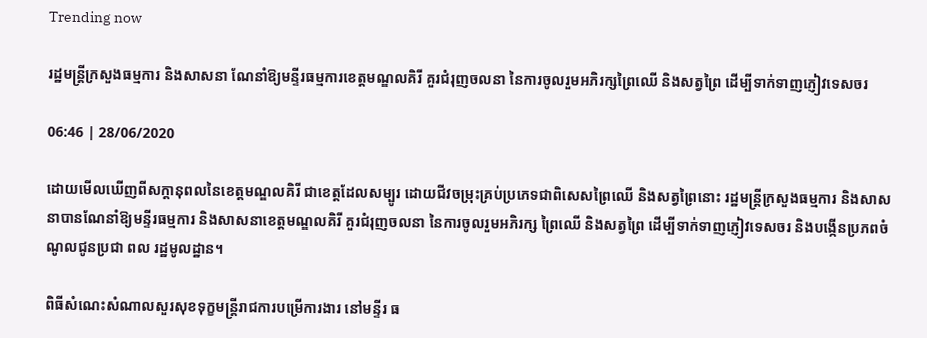Trending now

រដ្ឋមន្រ្ដីក្រសួងធម្មការ និងសាសនា ណែនាំឱ្យមន្ទីរធម្មការខេត្តមណ្ឌលគិរី គួរជំរុញចលនា នៃការចូលរួមអភិរក្សព្រៃឈើ និងសត្វព្រៃ ដើម្បីទាក់ទាញភ្ញៀវទេសចរ

06:46 | 28/06/2020

ដោយមើលឃើញពីសក្ដានុពលនៃខេត្តមណ្ឌលគិរី ជាខេត្តដែលសម្បូរ ដោយជីវចម្រុះគ្រប់ប្រភេទជាពិសេសព្រៃឈើ និងសត្វព្រៃនោះ រដ្ឋមន្រ្ដីក្រសួងធម្មការ និងសាសនាបានណែនាំឱ្យមន្ទីរធម្មការ និងសាសនាខេត្តមណ្ឌលគិរី គួរជំរុញចលនា នៃការចូលរួមអភិរក្ស ព្រៃឈើ និងសត្វព្រៃ ដើម្បីទាក់ទាញភ្ញៀវទេសចរ និងបង្កើនប្រភពចំណូលជូនប្រជា ពល រដ្ឋមូលដ្ឋាន។

ពិធីសំណេះសំណាលសួរសុខទុក្ខមន្រ្តីរាជការបម្រើការងារ នៅមន្ទីរ ធ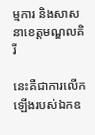ម្មការ និងសាសនាខេត្តមណ្ឌលគិរី

នេះគឺជាការលើកឡើងរបស់ឯកឧ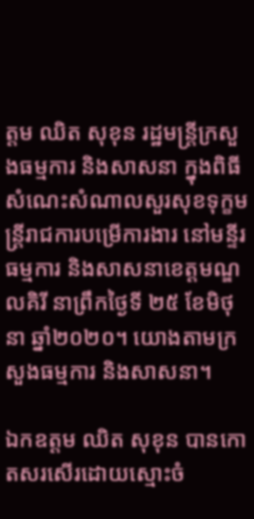ត្តម ឈិត សុខុន រដ្ឋមន្រ្តីក្រសួងធម្មការ និងសាសនា ក្នុងពិធីសំណេះសំណាលសួរសុខទុក្ខមន្រ្តីរាជការបម្រើការងារ នៅមន្ទីរ ធម្មការ និងសាសនាខេត្តមណ្ឌលគិរី នាព្រឹកថ្ងៃទី ២៥ ខែមិថុនា ឆ្នាំ២០២០។ យោងតាមក្រសួងធម្មការ និងសាសនា។

ឯកឧត្តម ឈិត សុខុន បានកោតសរសើរដោយស្មោះចំ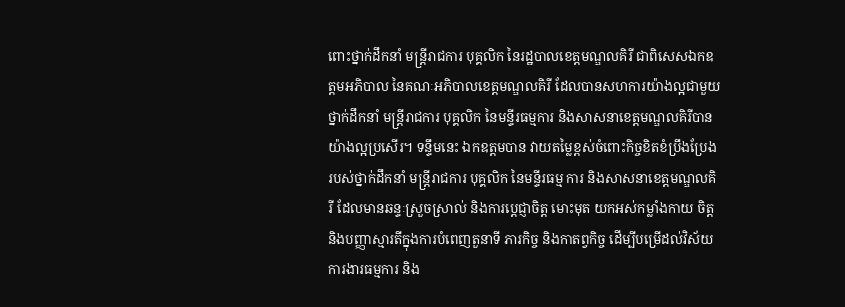ពោះថ្នាក់ដឹកនាំ មន្ត្រីរាជការ បុគ្គលិក នៃរដ្ឋបាលខេត្តមណ្ឌលគិរី ជាពិសេសឯកឧត្តមអភិបាល នៃគណៈអភិបាលខេត្តមណ្ឌលគិរី ដែលបានសហការយ៉ាងល្អជាមួយថ្នាក់ដឹកនាំ មន្ត្រីរាជការ បុគ្គលិក នៃមន្ទីរធម្មការ និងសាសនាខេត្តមណ្ឌលគិរីបានយ៉ាងល្អប្រសើរ។ ទន្ទឹមនេះ ឯកឧត្ដមបាន វាយតម្លៃខ្ពស់ចំពោះកិច្ចខិតខំប្រឹងប្រែងរបស់ថ្នាក់ដឹកនាំ មន្រ្តីរាជការ បុគ្គលិក នៃមន្ទីរធម្ម ការ និងសាសនាខេត្តមណ្ឌលគិរី ដែលមានឆន្ទៈស្រួចស្រាល់ និងការប្តេជ្ញាចិត្ត មោះមុត យកអស់កម្លាំងកាយ ចិត្ត និងបញ្ញាស្មារតីក្នុងការបំពេញតួនាទី ភារកិច្ច និងកាតព្វកិច្ច ដើម្បីបម្រើដល់វិស័យការងារធម្មការ និង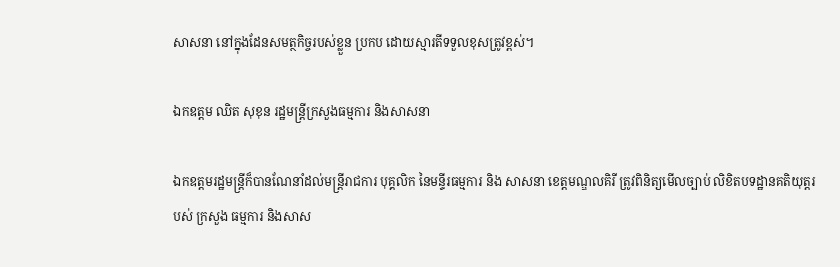សាសនា នៅក្នុងដែនសមត្ថកិច្ចរបស់ខ្លួន ប្រកប ដោយស្មារតីទទួលខុសត្រូវខ្ពស់។

ឯកឧត្តម ឈិត សុខុន រដ្ឋមន្រ្តីក្រសួងធម្មការ និងសាសនា

ឯកឧត្ដមរដ្ឋមន្រ្ដីក៏បានណែនាំដល់មន្ត្រីរាជការ បុគ្គលិក នៃមន្ទីរធម្មការ និង សាសនា ខេត្តមណ្ឌលគិរី ត្រូវពិនិត្យមើលច្បាប់ លិខិតបទដ្ឋានគតិយុត្តរបស់ ក្រសួង ធម្មការ និងសាស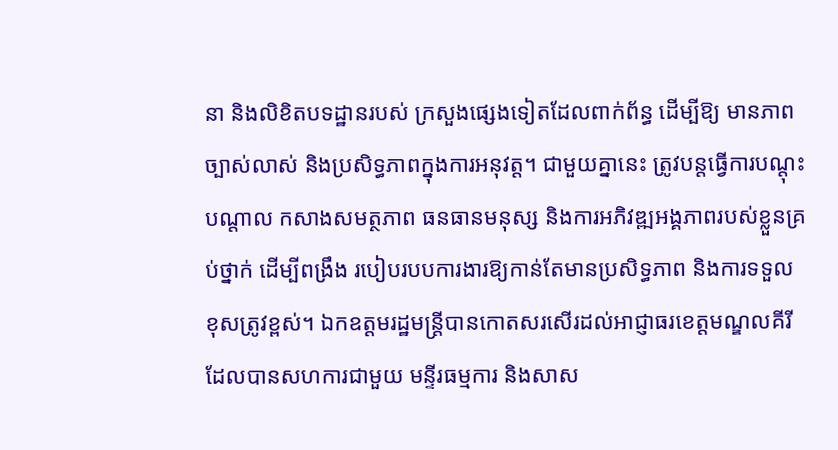នា និងលិខិតបទដ្ឋានរបស់ ក្រសួងផ្សេងទៀតដែលពាក់ព័ន្ធ ដើម្បីឱ្យ មានភាពច្បាស់លាស់ និងប្រសិទ្ធភាពក្នុងការអនុវត្ត។ ជាមួយគ្នានេះ ត្រូវបន្តធ្វើការបណ្តុះ បណ្តាល កសាងសមត្ថភាព ធនធានមនុស្ស និងការអភិវឌ្ឍអង្គភាពរបស់ខ្លួនគ្រប់ថ្នាក់ ដើម្បីពង្រឹង របៀបរបបការងារឱ្យកាន់តែមានប្រសិទ្ធភាព និងការទទួលខុសត្រូវខ្ពស់។ ឯកឧត្តមរដ្ឋមន្រ្តីបានកោតសរសើរដល់អាជ្ញាធរខេត្តមណ្ឌលគីរី ដែលបានសហការជាមួយ មន្ទីរធម្មការ និងសាស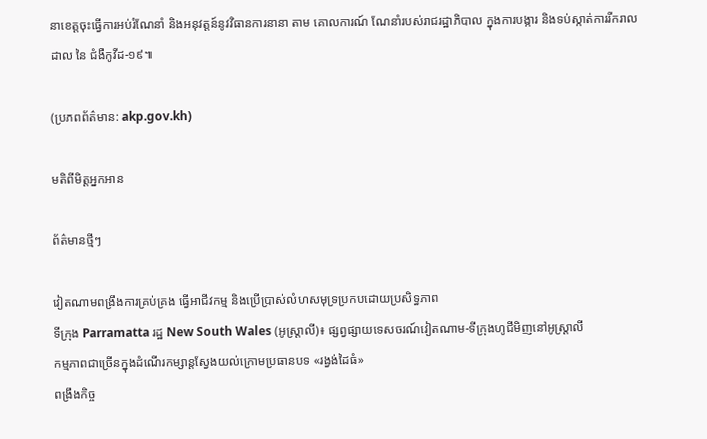នាខេត្តចុះធ្វើការអប់រំណែនាំ និងអនុវត្តន៍នូវវិធានការនានា តាម គោលការណ៍ ណែនាំរបស់រាជរដ្ឋាភិបាល ក្នុងការបង្ការ និងទប់ស្កាត់ការរីករាលដាល នៃ ជំងឺកូវីដ-១៩៕

(ប្រភពព័ត៌មាន: akp.gov.kh)

មតិពីមិត្តអ្នកអាន

ព័ត៌មានថ្មីៗ

វៀតណាមពង្រឹងការគ្រប់គ្រង ធ្វើអាជីវកម្ម និងប្រើប្រាស់លំហសមុទ្រប្រកបដោយប្រសិទ្ធភាព
ទីក្រុង Parramatta រដ្ឋ New South Wales (អូស្ត្រាលី)៖ ផ្សព្វផ្សាយទេសចរណ៍វៀតណាម-ទីក្រុងហូជីមិញនៅអូស្ត្រាលី
កម្មភាពជាច្រើនក្នុងដំណើរកម្សាន្តស្វែងយល់ក្រោមប្រធានបទ «រង្វង់ដៃធំ»
ពង្រឹងកិច្ច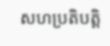សហប្រតិបត្តិ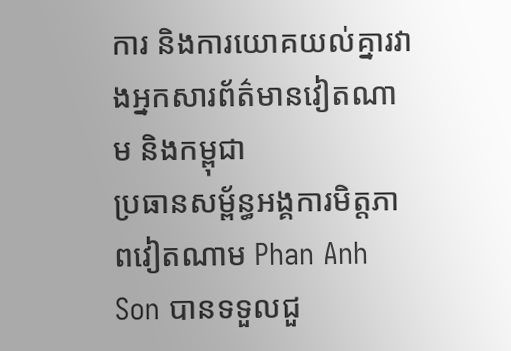ការ និងការយោគយល់គ្នារវាងអ្នកសារព័ត៌មានវៀតណាម និងកម្ពុជា
ប្រធានសម្ព័ន្ធអង្គការមិត្តភាពវៀតណាម Phan Anh Son បានទទួលជួ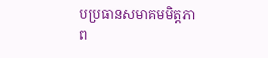បប្រធានសមាគមមិត្តភាព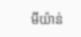មីយ៉ាន់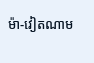ម៉ា-វៀតណាម